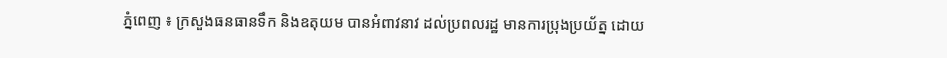ភ្នំពេញ ៖ ក្រសួងធនធានទឹក និងឧតុយម បានអំពាវនាវ ដល់ប្រពលរដ្ឋ មានការប្រុងប្រយ័ត្ន ដោយ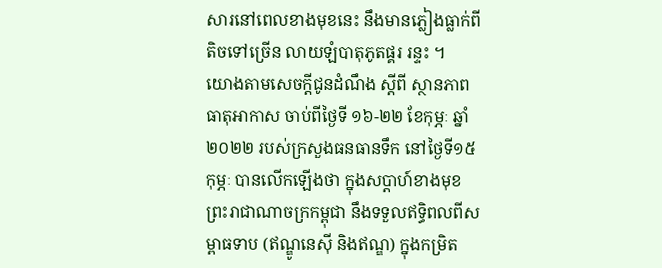សារនៅពេលខាងមុខនេះ នឹងមានភ្លៀងធ្លាក់ពីតិចទៅច្រើន លាយឡំបាតុភូតផ្គរ រន្ទះ ។
យោងតាមសេចក្តីជូនដំណឹង ស្ដីពី ស្ថានភាពធាតុអាកាស ចាប់ពីថ្ងៃទី ១៦-២២ ខែកុម្ភៈ ឆ្នាំ២០២២ របស់ក្រសួងធនធានទឹក នៅថ្ងៃទី១៥ កុម្ភៈ បានលើកឡើងថា ក្នុងសប្ដាហ៍ខាងមុខ ព្រះរាជាណាចក្រកម្ពុជា នឹងទទួលឥទ្ធិពលពីសម្ពាធទាប (ឥណ្ឌូនេស៊ី និងឥណ្ឌ) ក្នុងកម្រិត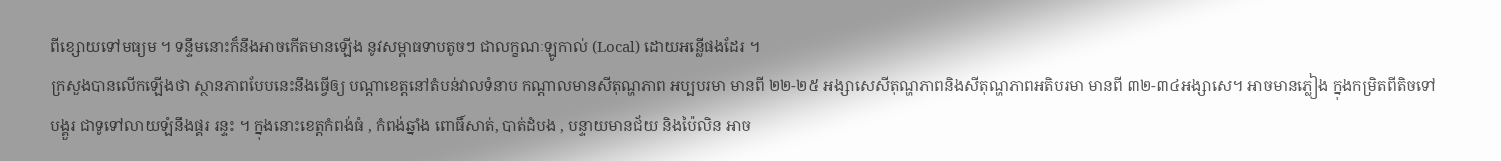ពីខ្សោយទៅមធ្យម ។ ទន្ទឹមនោះក៏នឹងអាចកើតមានឡើង នូវសម្ពាធទាបតូចៗ ជាលក្ខណៈឡូកាល់ (Local) ដោយអន្លើផងដែរ ។
ក្រសួងបានលើកឡើងថា ស្ថានភាពបែបនេះនឹងធ្វើឲ្យ បណ្ដាខេត្តនៅតំបន់វាលទំនាប កណ្ដាលមានសីតុណ្ហភាព អប្បបរមា មានពី ២២-២៥ អង្សាសេសីតុណ្ហភាពនិងសីតុណ្ហភាពអតិបរមា មានពី ៣២-៣៤អង្សាសេ។ អាចមានភ្លៀង ក្នុងកម្រិតពីតិចទៅបង្គួរ ជាទូទៅលាយឡំនឹងផ្គរ រន្ទះ ។ ក្នុងនោះខេត្តកំពង់ធំ , កំពង់ឆ្នាំង ពោធិ៍សាត់, បាត់ដំបង , បន្ទាយមានជ័យ និងប៉ៃលិន អាច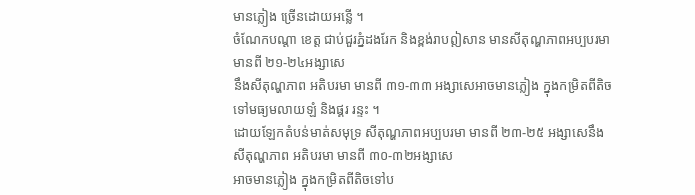មានភ្លៀង ច្រើនដោយអន្លើ ។
ចំណែកបណ្តា ខេត្ត ជាប់ជួរភ្នំដងរែក និងខ្ពង់រាបឦសាន មានសីតុណ្ហភាពអប្បបរមា មានពី ២១-២៤អង្សាសេ
នឹងសីតុណ្ហភាព អតិបរមា មានពី ៣១-៣៣ អង្សាសេអាចមានភ្លៀង ក្នុងកម្រិតពីតិចទៅមធ្យមលាយឡំ និងផ្គរ រន្ទះ ។
ដោយឡែកតំបន់មាត់សមុទ្រ សីតុណ្ហភាពអប្បបរមា មានពី ២៣-២៥ អង្សាសេនឹងសីតុណ្ហភាព អតិបរមា មានពី ៣០-៣២អង្សាសេ
អាចមានភ្លៀង ក្នុងកម្រិតពីតិចទៅប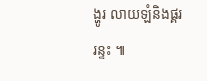ង្ហូរ លាយឡំនិងផ្គរ រន្ទះ ៕